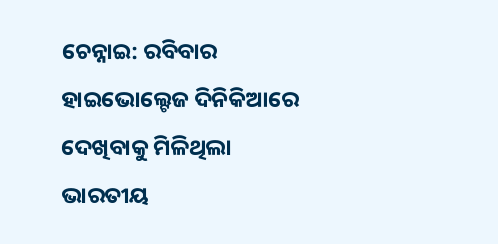ଚେନ୍ନାଇ: ରବିବାର ହାଇଭୋଲ୍ଟେଜ ଦିନିକିଆରେ ଦେଖିବାକୁ ମିଳିଥିଲା ଭାରତୀୟ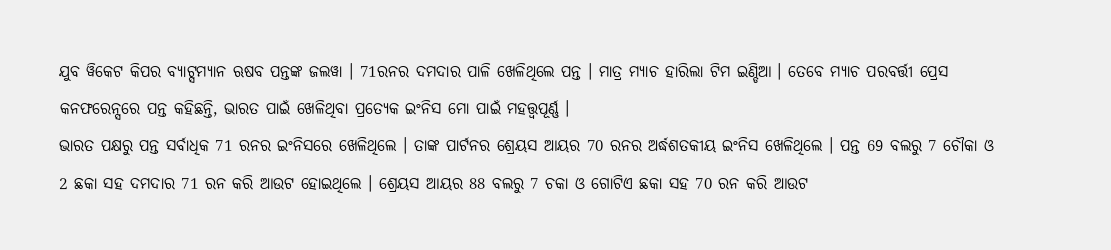ଯୁବ ୱିକେଟ କିପର ବ୍ୟାଟ୍ସମ୍ୟାନ ଋଷବ ପନ୍ତଙ୍କ ଜଲୱା । 71ରନର ଦମଦାର ପାଳି ଖେଳିଥିଲେ ପନ୍ତ । ମାତ୍ର ମ୍ୟାଚ ହାରିଲା ଟିମ ଇଣ୍ଡିଆ । ତେବେ ମ୍ୟାଚ ପରବର୍ତ୍ତୀ ପ୍ରେସ କନଫରେନ୍ସରେ ପନ୍ତ କହିଛନ୍ତି, ଭାରତ ପାଇଁ ଖେଳିଥିବା ପ୍ରତ୍ୟେକ ଇଂନିସ ମୋ ପାଇଁ ମହତ୍ତ୍ବପୂର୍ଣ୍ଣ ।
ଭାରତ ପକ୍ଷରୁ ପନ୍ତ ସର୍ବାଧିକ 71 ରନର ଇଂନିସରେ ଖେଳିଥିଲେ । ତାଙ୍କ ପାର୍ଟନର ଶ୍ରେୟସ ଆୟର 70 ରନର ଅର୍ଦ୍ଧଶତକୀୟ ଇଂନିସ ଖେଳିଥିଲେ । ପନ୍ତ 69 ବଲରୁ 7 ଚୌକା ଓ 2 ଛକା ସହ ଦମଦାର 71 ରନ କରି ଆଉଟ ହୋଇଥିଲେ । ଶ୍ରେୟସ ଆୟର 88 ବଲରୁ 7 ଚକା ଓ ଗୋଟିଏ ଛକା ସହ 70 ରନ କରି ଆଉଟ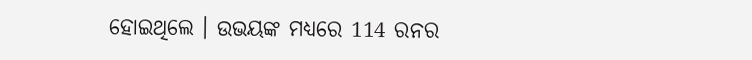ହୋଇଥିଲେ । ଉଭୟଙ୍କ ମଧ୍ୟରେ 114 ରନର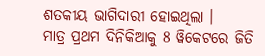ଶତକୀୟ ଭାଗିଦାରୀ ହୋଇଥିଲା ।
ମାତ୍ର ପ୍ରଥମ ଦିନିକିଆକୁ 8 ୱିକେଟରେ ଜିତି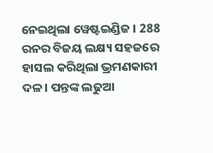ନେଇଥିଲା ୱେଷ୍ଟଇଣ୍ଡିଜ । 288 ରନର ବିଜୟ ଲକ୍ଷ୍ୟ ସହଜରେ ହାସଲ କରିଥିଲା ଭ୍ରମଣକାରୀ ଦଳ । ପନ୍ତଙ୍କ ଲଢୁଆ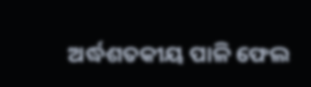ଅର୍ଦ୍ଧଶତକୀୟ ପାଳି ଫେଲ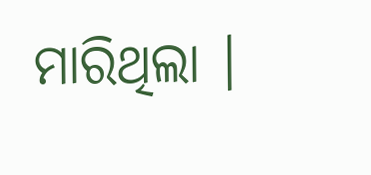ମାରିଥିଲା ।